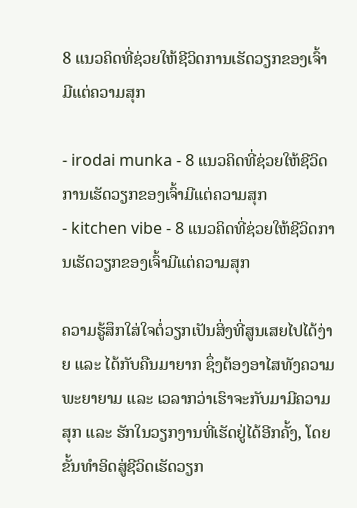8 ແນວຄິດທີ່ຊ່ວຍໃຫ້ຊີວິດການເຮັດວຽກຂອງເຈົ້າມີແຕ່ຄວາມສຸກ

- irodai munka - 8 ແນວຄິດທີ່ຊ່ວຍໃຫ້ຊີວິດການເຮັດວຽກຂອງເຈົ້າມີແຕ່ຄວາມສຸກ
- kitchen vibe - 8 ແນວຄິດທີ່ຊ່ວຍໃຫ້ຊີວິດການເຮັດວຽກຂອງເຈົ້າມີແຕ່ຄວາມສຸກ

ຄວາມຮູ້ສຶກໃສ່ໃຈຕໍ່ວຽກເປັນສິ່ງທີ່ສູນເສຍໄປໄດ້ງ່າຍ ແລະ ໄດ້ກັບຄືນມາຍາກ ຊຶ່ງຕ້ອງອາໄສທັງຄວາມພະຍາຍາມ ແລະ ເວລາກວ່າເຮົາຈະກັບມາມີຄວາມສຸກ ແລະ ຮັກໃນວຽກງານທີ່ເຮັດຢູ່ໄດ້ອີກຄັ້ງ, ໂດຍຂັ້ນທໍາອິດສູ່ຊີວິດເຮັດວຽກ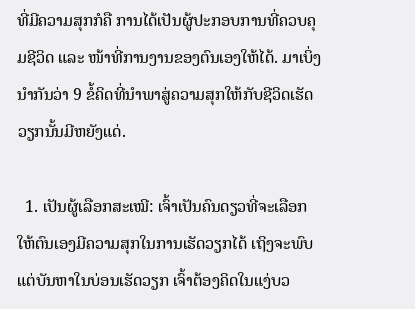ທີ່ມີຄວາມສຸກກໍຄື ການໄດ້ເປັນຜູ້ປະກອບການທີ່ຄວບຄຸມຊີວິດ ແລະ ໜ້າທີ່ການງານຂອງຕົນເອງໃຫ້ໄດ້. ມາເບິ່ງນໍາກັນວ່າ 9 ຂໍ້ຄິດທີ່ນໍາພາສູ່ຄວາມສຸກໃຫ້ກັບຊີວິດເຮັດວຽກນັ້ນມີຫຍັງແດ່.

  1. ເປັນຜູ້ເລືອກສະເໝີ: ເຈົ້າເປັນຄົນດຽວທີ່ຈະເລືອກໃຫ້ຕົນເອງມີຄວາມສຸກໃນການເຮັດວຽກໄດ້ ເຖິງຈະພົບແຕ່ບັນຫາໃນບ່ອນເຮັດວຽກ ເຈົ້າຕ້ອງຄິດໃນແງ່ບວ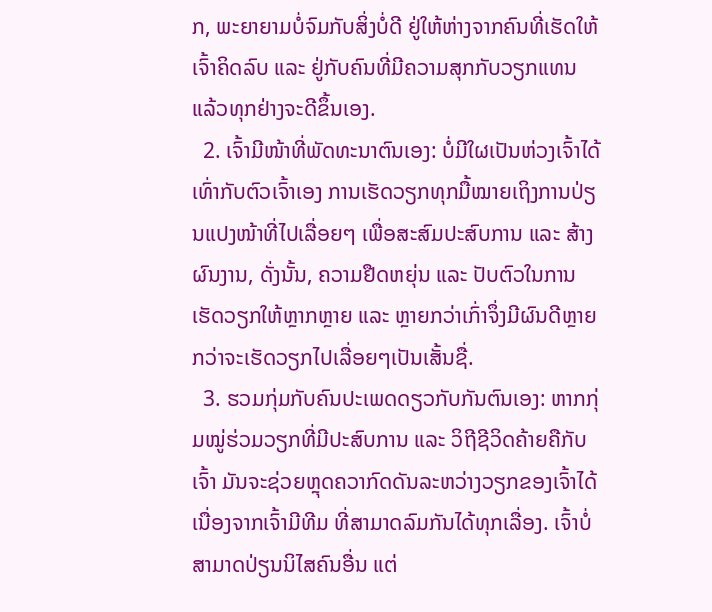ກ, ພະຍາຍາມບໍ່ຈົມກັບສິ່ງບໍ່ດີ ຢູ່ໃຫ້ຫ່າງຈາກຄົນທີ່ເຮັດໃຫ້ເຈົ້າຄິດລົບ ແລະ ຢູ່ກັບຄົນທີ່ມີຄວາມສຸກກັບວຽກແທນ ແລ້ວທຸກຢ່າງຈະດີຂຶ້ນເອງ.
  2. ເຈົ້າມີໜ້າທີ່ພັດທະນາຕົນເອງ: ບໍ່ມີໃຜເປັນຫ່ວງເຈົ້າໄດ້ເທົ່າກັບຕົວເຈົ້າເອງ ການເຮັດວຽກທຸກມື້ໝາຍເຖິງການປ່ຽນແປງໜ້າທີ່ໄປເລື່ອຍໆ ເພື່ອສະສົມປະສົບການ ແລະ ສ້າງຜົນງານ, ດັ່ງນັ້ນ, ຄວາມຢືດຫຍຸ່ນ ແລະ ປັບຕົວໃນການເຮັດວຽກໃຫ້ຫຼາກຫຼາຍ ແລະ ຫຼາຍກວ່າເກົ່າຈຶ່ງມີຜົນດີຫຼາຍກວ່າຈະເຮັດວຽກໄປເລື່ອຍໆເປັນເສັ້ນຊື່.
  3. ຮວມກຸ່ມກັບຄົນປະເພດດຽວກັບກັນຕົນເອງ: ຫາກກຸ່ມໝູ່ຮ່ວມວຽກທີ່ມີປະສົບການ ແລະ ວິຖີຊີວິດຄ້າຍຄືກັບເຈົ້າ ມັນຈະຊ່ວຍຫຼຸດຄວາກົດດັນລະຫວ່າງວຽກຂອງເຈົ້າໄດ້ເນື່ອງຈາກເຈົ້າມີທີມ ທີ່ສາມາດລົມກັນໄດ້ທຸກເລື່ອງ. ເຈົ້າບໍ່ສາມາດປ່ຽນນິໄສຄົນອື່ນ ແຕ່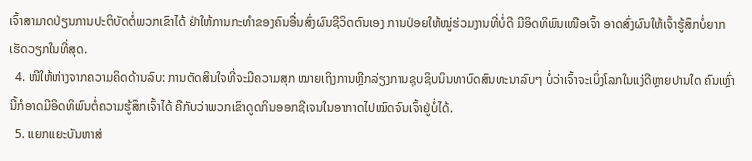ເຈົ້າສາມາດປ່ຽນການປະຕິບັດຕໍ່ພວກເຂົາໄດ້ ຢ່າໃຫ້ການກະທໍາຂອງຄົນອື່ນສົ່ງຜົນຊີວິດຕົນເອງ ການປ່ອຍໃຫ້ໝູ່ຮ່ວມງານທີ່ບໍ່ດີ ມີອິດທິພົນເໜືອເຈົ້າ ອາດສົ່ງຜົນໃຫ້ເຈົ້າຮູ້ສຶກບໍ່ຍາກເຮັດວຽກໃນທີ່ສຸດ.
  4. ໜີໃຫ້ຫ່າງຈາກຄວາມຄິດດ້ານລົບ: ການຕັດສິນໃຈທີ່ຈະມີຄວາມສຸກ ໝາຍເຖິງການຫຼີກລ່ຽງການຊຸບຊິບນິນທາບົດສົນທະນາລົບໆ ບໍ່ວ່າເຈົ້າຈະເບິ່ງໂລກໃນແງ່ດີຫຼາຍປານໃດ ຄົນເຫຼົ່ານີ້ກໍອາດມີອິດທິພົນຕໍ່ຄວາມຮູ້ສຶກເຈົ້າໄດ້ ຄືກັບວ່າພວກເຂົາດູດກິນອອກຊີເຈນໃນອາກາດໄປໝົດຈົນເຈົ້າຢູ່ບໍ່ໄດ້.
  5. ແຍກແຍະບັນຫາສ່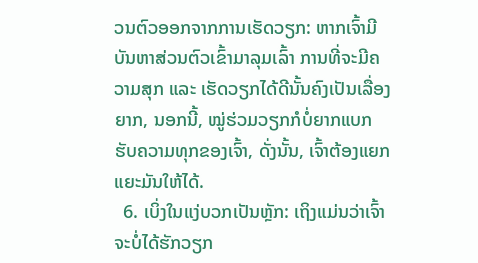ວນຕົວອອກຈາກການເຮັດວຽກ: ຫາກເຈົ້າມີບັນຫາສ່ວນຕົວເຂົ້າມາລຸມເລົ້າ ການທີ່ຈະມີຄວາມສຸກ ແລະ ເຮັດວຽກໄດ້ດີນັ້ນຄົງເປັນເລື່ອງຍາກ, ນອກນີ້, ໝູ່ຮ່ວມວຽກກໍບໍ່ຍາກແບກຮັບຄວາມທຸກຂອງເຈົ້າ, ດັ່ງນັ້ນ, ເຈົ້າຕ້ອງແຍກແຍະມັນໃຫ້ໄດ້.
  6. ເບິ່ງໃນແງ່ບວກເປັນຫຼັກ: ເຖິງແມ່ນວ່າເຈົ້າຈະບໍ່ໄດ້ຮັກວຽກ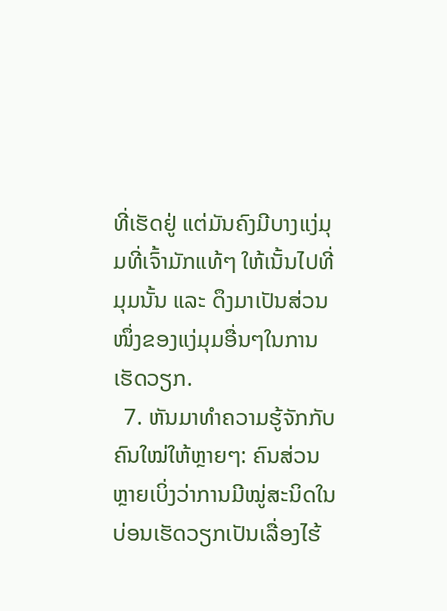ທີ່ເຮັດຢູ່ ແຕ່ມັນຄົງມີບາງແງ່ມຸມທີ່ເຈົ້າມັກແທ້ໆ ໃຫ້ເນັ້ນໄປທີ່ມຸມນັ້ນ ແລະ ດຶງມາເປັນສ່ວນໜຶ່ງຂອງແງ່ມຸມອື່ນໆໃນການເຮັດວຽກ.
  7. ຫັນມາທໍາຄວາມຮູ້ຈັກກັບຄົນໃໝ່ໃຫ້ຫຼາຍໆ: ຄົນສ່ວນຫຼາຍເບິ່ງວ່າການມີໝູ່ສະນິດໃນບ່ອນເຮັດວຽກເປັນເລື່ອງໄຮ້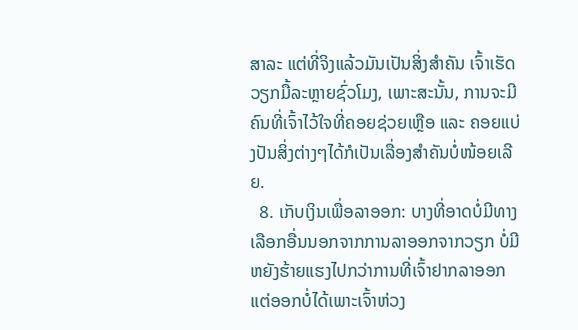ສາລະ ແຕ່ທີ່ຈິງແລ້ວມັນເປັນສິ່ງສໍາຄັນ ເຈົ້າເຮັດວຽກມື້ລະຫຼາຍຊົ່ວໂມງ, ເພາະສະນັ້ນ, ການຈະມີຄົນທີ່ເຈົ້າໄວ້ໃຈທີ່ຄອຍຊ່ວຍເຫຼືອ ແລະ ຄອຍແບ່ງປັນສິ່ງຕ່າງໆໄດ້ກໍເປັນເລື່ອງສໍາຄັນບໍ່ໜ້ອຍເລີຍ.
  8. ເກັບເງິນເພື່ອລາອອກ: ບາງທີ່ອາດບໍ່ມີທາງເລືອກອື່ນນອກຈາກການລາອອກຈາກວຽກ ບໍ່ມີຫຍັງຮ້າຍແຮງໄປກວ່າການທີ່ເຈົ້າຢາກລາອອກ ແຕ່ອອກບໍ່ໄດ້ເພາະເຈົ້າຫ່ວງ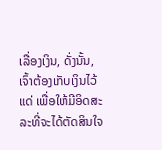ເລື່ອງເງິນ, ດັ່ງນັ້ນ, ເຈົ້າຕ້ອງເກັບເງິນໄວ້ແດ່ ເພື່ອໃຫ້ມີອິດສະລະທີ່ຈະໄດ້ຕັດສິນໃຈ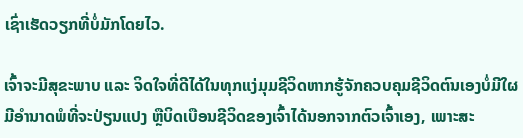ເຊົ່າເຮັດວຽກທີ່ບໍ່ມັກໂດຍໄວ.

ເຈົ້າຈະມີສຸຂະພາບ ແລະ ຈິດໃຈທີ່ດີໄດ້ໃນທຸກແງ່ມຸມຊີວິດຫາກຮູ້ຈັກຄວບຄຸມຊີວິດຕົນເອງບໍ່ມີໃຜມີອໍານາດພໍທີ່ຈະປ່ຽນແປງ ຫຼືບິດເບືອນຊີວິດຂອງເຈົ້າໄດ້ນອກຈາກຕົວເຈົ້າເອງ, ເພາະສະ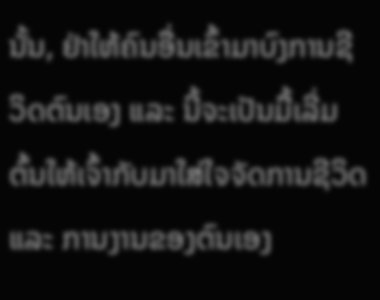ນັ້ນ, ຢ່າໃຫ້ຄົນອື່ນເຂົ້າມາບົງການຊີວິດຕົນເອງ ແລະ ນີ້ຈະເປັນມື້ເລີ່ມຕົ້ນໃຫ້ເຈົ້າກັບມາໃສ່ໃຈຈັດການຊີວິດ ແລະ ການງານຂອງຕົນເອງ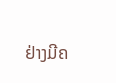ຢ່າງມີຄ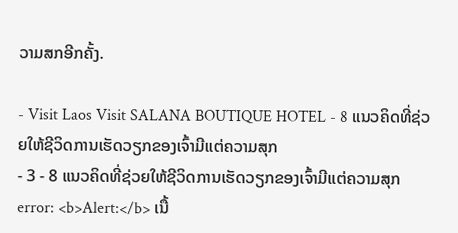ວາມສກອີກຄັ້ງ.

- Visit Laos Visit SALANA BOUTIQUE HOTEL - 8 ແນວຄິດທີ່ຊ່ວຍໃຫ້ຊີວິດການເຮັດວຽກຂອງເຈົ້າມີແຕ່ຄວາມສຸກ
- 3 - 8 ແນວຄິດທີ່ຊ່ວຍໃຫ້ຊີວິດການເຮັດວຽກຂອງເຈົ້າມີແຕ່ຄວາມສຸກ
error: <b>Alert:</b> ເນື້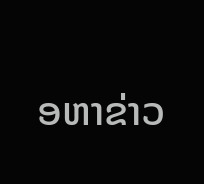ອຫາຂ່າວ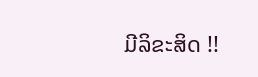ມີລິຂະສິດ !!